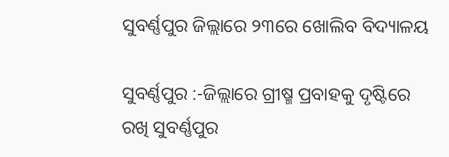ସୁବର୍ଣ୍ଣପୁର ଜିଲ୍ଲାରେ ୨୩ରେ ଖୋଲିବ ବିଦ୍ୟାଳୟ

ସୁବର୍ଣ୍ଣପୁର :-ଜିଲ୍ଲାରେ ଗ୍ରୀଷ୍ମ ପ୍ରବାହକୁ ଦୃଷ୍ଟିରେ ରଖି ସୁବର୍ଣ୍ଣପୁର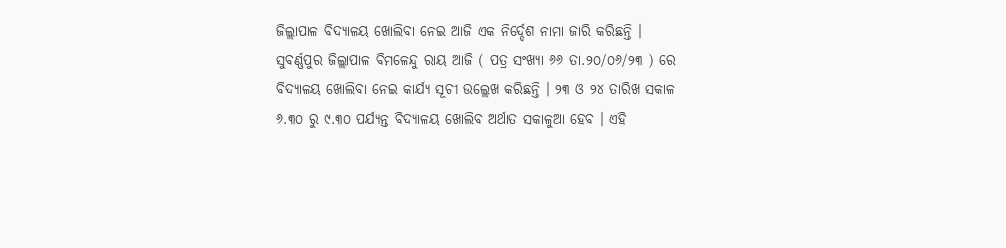ଜିଲ୍ଲାପାଳ ବିଦ୍ୟାଳୟ ଖୋଲିବା ନେଇ ଆଜି ଏକ ନିର୍ଦ୍ଦେଶ ନାମା ଜାରି କରିଛନ୍ତି । ସୁବର୍ଣ୍ଣପୁର ଜିଲ୍ଲାପାଳ ବିମଳେନ୍ଦୁ ରାୟ ଆଜି ( ପତ୍ର ସଂଖ୍ୟା ୬୬ ତା.୨୦/୦୬/୨୩ ) ରେ ବିଦ୍ୟାଳୟ ଖୋଲିବା ନେଇ କାର୍ଯ୍ୟ ସୂଚୀ ଉଲ୍ଲେଖ କରିଛନ୍ତି । ୨୩ ଓ ୨୪ ତାରିଖ ସକାଳ ୬.୩୦ ରୁ ୯.୩୦ ପର୍ଯ୍ୟନ୍ତ ବିଦ୍ୟାଳୟ ଖୋଲିବ ଅର୍ଥାତ ସକାଳୁଆ ହେବ । ଏହି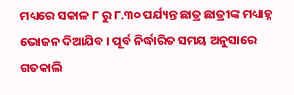ମଧ୍ୟରେ ସକାଳ ୮ ରୁ ୮.୩୦ ପର୍ଯ୍ୟନ୍ତ ଛାତ୍ର ଛାତ୍ରୀଙ୍କ ମଧ୍ୟାହ୍ନ ଭୋଜନ ଦିଆଯିବ । ପୂର୍ବ ନିର୍ଦ୍ଧାରିତ ସମୟ ଅନୁସାରେ ଗତକାଲି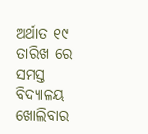ଅର୍ଥାତ ୧୯ ତାରିଖ ରେ ସମସ୍ତ ବିଦ୍ୟାଳୟ ଖୋଲିବାର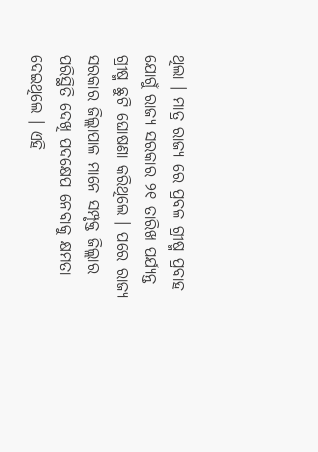ଥିଲା । ମାତ୍ର ରାଜ୍ୟ ରେ ପ୍ରବଳ ଗ୍ରୀଷ୍ମ ପ୍ରବାହ ଯୋଗୁଁ ରାଜ୍ୟ ସରକାର ୨୧ ତାରିଖ ପର୍ଯ୍ୟନ୍ତ ଗ୍ରୀଷ୍ମ ଛୁଟି ଘୋଷଣା କରିଥିଲେ । ପରେ ରାଜ୍ୟ ସରକାର ଜିଲ୍ଲାପାଳ ମାନେ ସମ୍ପୃକ୍ତ ଜିଲ୍ଲାର ପରିସ୍ଥିତି ଦେଖି ପଦକ୍ଷେପ ନେବାକୁ କ୍ଷମତା ଦେଇଥିଲେ । ଏହି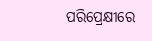ପରିପ୍ରେକ୍ଷୀରେ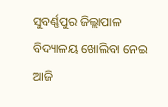ସୁବର୍ଣ୍ଣପୁର ଜିଲ୍ଲାପାଳ ବିଦ୍ୟାଳୟ ଖୋଲିବା ନେଇ ଆଜି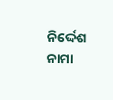ନିର୍ଦ୍ଦେଶ ନାମା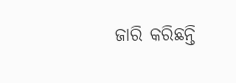ଜାରି କରିଛନ୍ତି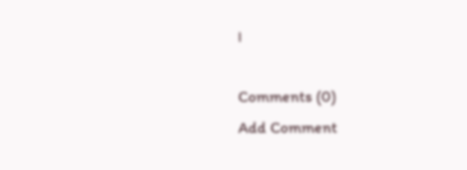।

Comments (0)
Add Comment